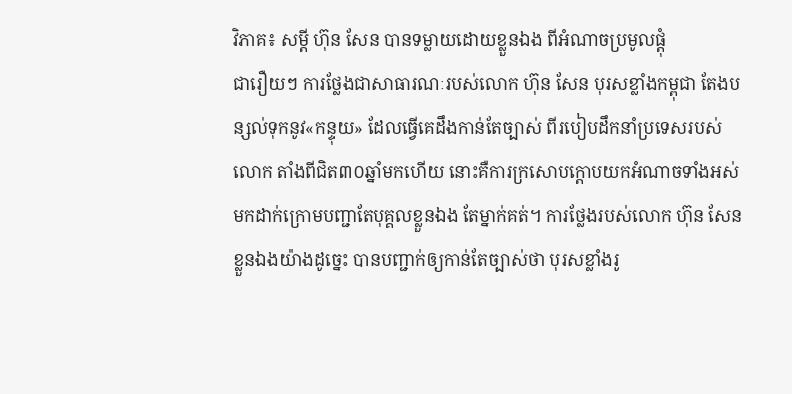វិភាគ៖ សម្ដី ហ៊ុន សែន បានទម្លាយដោយខ្លួនឯង ពីអំណាចប្រមូលផ្ដុំ
ជារឿយៗ ការថ្លែងជាសាធារណៈរបស់លោក ហ៊ុន សែន បុរសខ្លាំងកម្ពុជា តែងបន្សល់ទុកនូវ«កន្ទុយ» ដែលធ្វើគេដឹងកាន់តែច្បាស់ ពីរបៀបដឹកនាំប្រទេសរបស់លោក តាំងពីជិត៣០ឆ្នាំមកហើយ នោះគឺការក្រសោបក្ដោបយកអំណាចទាំងអស់ មកដាក់ក្រោមបញ្ជាតែបុគ្គលខ្លួនឯង តែម្នាក់គត់។ ការថ្លែងរបស់លោក ហ៊ុន សែន ខ្លួនឯងយ៉ាងដូច្នេះ បានបញ្ជាក់ឲ្យកាន់តែច្បាស់ថា បុរសខ្លាំងរូ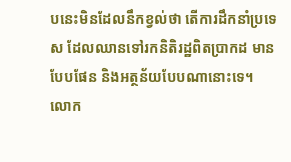បនេះមិនដែលនឹកខ្វល់ថា តើការដឹកនាំប្រទេស ដែលឈានទៅរកនិតិរដ្ឋពិតប្រាកដ មានបែបផែន និងអត្ថន័យបែបណានោះទេ។
លោក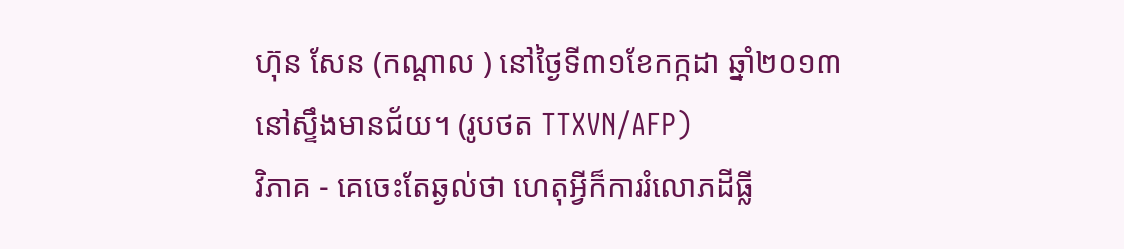ហ៊ុន សែន (កណ្ដាល ) នៅថ្ងៃទី៣១ខែកក្កដា ឆ្នាំ២០១៣ នៅស្ទឹងមានជ័យ។ (រូបថត TTXVN/AFP)
វិភាគ - គេចេះតែឆ្ងល់ថា ហេតុអ្វីក៏ការរំលោភដីធ្លី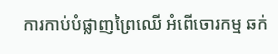ការកាប់បំផ្លាញព្រៃឈើ អំពើចោរកម្ម ឆក់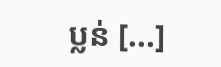ប្លន់ [...]